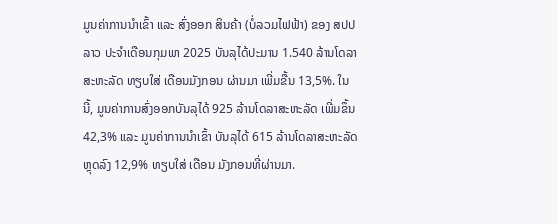ມູນຄ່າການນໍາເຂົ້າ ແລະ ສົ່ງອອກ ສິນຄ້າ (ບໍ່ລວມໄຟຟ້າ) ຂອງ ສປປ ລາວ ປະຈໍາເດືອນກຸມພາ 2025 ບັນລຸໄດ້ປະມານ 1.540 ລ້ານໂດລາສະຫະລັດ ທຽບໃສ່ ເດືອນມັງກອນ ຜ່ານມາ ເພີ່ມຂື້ນ 13,5%. ໃນນີ້, ມູນຄ່າການສົ່ງອອກບັນລຸໄດ້ 925 ລ້ານໂດລາສະຫະລັດ ເພີ່ມຂຶ້ນ 42,3% ແລະ ມູນຄ່າການນໍາເຂົ້າ ບັນລຸໄດ້ 615 ລ້ານໂດລາສະຫະລັດ ຫຼຸດລົງ 12,9% ທຽບໃສ່ ເດືອນ ມັງກອນທີ່ຜ່ານມາ.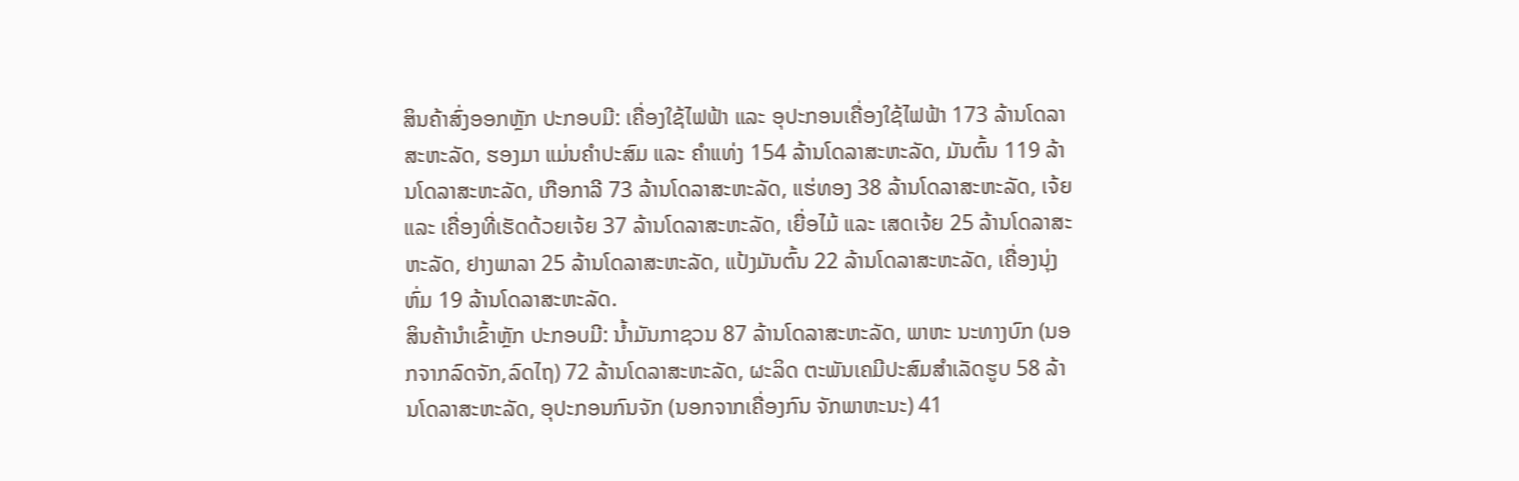ສິນຄ້າສົ່ງອອກຫຼັກ ປະກອບມີ: ເຄື່ອງໃຊ້ໄຟຟ້າ ແລະ ອຸປະກອນເຄື່ອງໃຊ້ໄຟຟ້າ 173 ລ້ານໂດລາສະຫະລັດ, ຮອງມາ ແມ່ນຄຳປະສົມ ແລະ ຄຳແທ່ງ 154 ລ້ານໂດລາສະຫະລັດ, ມັນຕົ້ນ 119 ລ້ານໂດລາສະຫະລັດ, ເກືອກາລີ 73 ລ້ານໂດລາສະຫະລັດ, ແຮ່ທອງ 38 ລ້ານໂດລາສະຫະລັດ, ເຈ້ຍ ແລະ ເຄື່ອງທີ່ເຮັດດ້ວຍເຈ້ຍ 37 ລ້ານໂດລາສະຫະລັດ, ເຍື່ອໄມ້ ແລະ ເສດເຈ້ຍ 25 ລ້ານໂດລາສະຫະລັດ, ຢາງພາລາ 25 ລ້ານໂດລາສະຫະລັດ, ແປ້ງມັນຕົ້ນ 22 ລ້ານໂດລາສະຫະລັດ, ເຄື່ອງນຸ່ງຫົ່ມ 19 ລ້ານໂດລາສະຫະລັດ.
ສິນຄ້ານໍາເຂົ້າຫຼັກ ປະກອບມີ: ນ້ຳມັນກາຊວນ 87 ລ້ານໂດລາສະຫະລັດ, ພາຫະ ນະທາງບົກ (ນອກຈາກລົດຈັກ,ລົດໄຖ) 72 ລ້ານໂດລາສະຫະລັດ, ຜະລິດ ຕະພັນເຄມີປະສົມສໍາເລັດຮູບ 58 ລ້ານໂດລາສະຫະລັດ, ອຸປະກອນກົນຈັກ (ນອກຈາກເຄື່ອງກົນ ຈັກພາຫະນະ) 41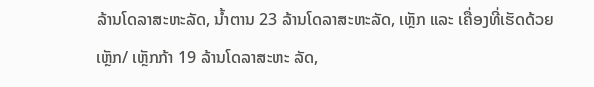ລ້ານໂດລາສະຫະລັດ, ນ້ຳຕານ 23 ລ້ານໂດລາສະຫະລັດ, ເຫຼັກ ແລະ ເຄື່ອງທີ່ເຮັດດ້ວຍເຫຼັກ/ ເຫຼັກກ້າ 19 ລ້ານໂດລາສະຫະ ລັດ,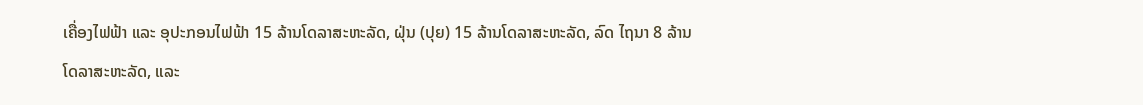ເຄື່ອງໄຟຟ້າ ແລະ ອຸປະກອນໄຟຟ້າ 15 ລ້ານໂດລາສະຫະລັດ, ຝຸ່ນ (ປຸຍ) 15 ລ້ານໂດລາສະຫະລັດ, ລົດ ໄຖນາ 8 ລ້ານໂດລາສະຫະລັດ, ແລະ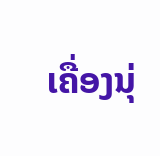ເຄື່ອງນຸ່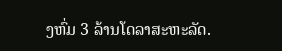ງຫົ່ມ 3 ລ້ານໂດລາສະຫະລັດ.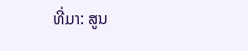ທີ່ມາ: ສູນ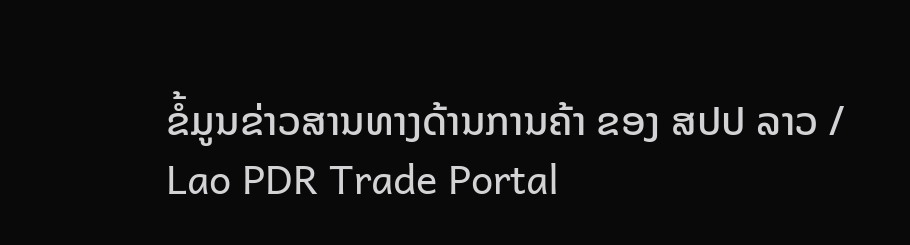ຂໍ້ມູນຂ່າວສານທາງດ້ານການຄ້າ ຂອງ ສປປ ລາວ / Lao PDR Trade Portal